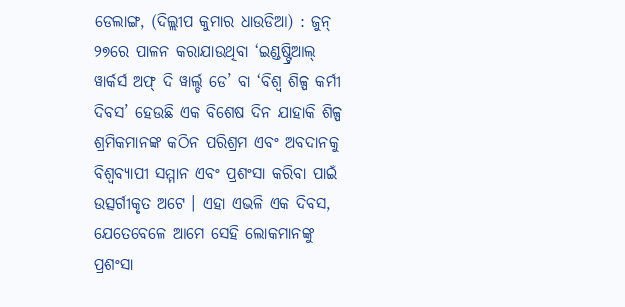ଡେଲାଙ୍ଗ, (ଦିଲ୍ଲୀପ କୁମାର ଧାଉଡିଆ) : ଜୁନ୍ ୨୭ରେ ପାଳନ କରାଯାଉଥିବା ‘ଇଣ୍ଡଷ୍ଟ୍ରିଆଲ୍ ୱାର୍କର୍ସ ଅଫ୍ ଦି ୱାର୍ଲ୍ଡ ଡେ’ ବା ‘ବିଶ୍ୱ ଶିଳ୍ପ କର୍ମୀ ଦିବସ’ ହେଉଛି ଏକ ବିଶେଷ ଦିନ ଯାହାକି ଶିଳ୍ପ ଶ୍ରମିକମାନଙ୍କ କଠିନ ପରିଶ୍ରମ ଏବଂ ଅବଦାନକୁ ବିଶ୍ୱବ୍ୟାପୀ ସମ୍ମାନ ଏବଂ ପ୍ରଶଂସା କରିବା ପାଇଁ ଉତ୍ସର୍ଗୀକୃତ ଅଟେ । ଏହା ଏଭଳି ଏକ ଦିବସ, ଯେତେବେଳେ ଆମେ ସେହି ଲୋକମାନଙ୍କୁ ପ୍ରଶଂସା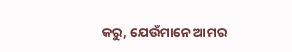କରୁ, ଯେଉଁମାନେ ଆମର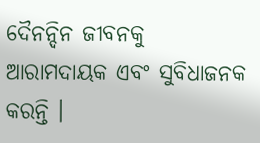ଦୈନନ୍ଦିନ ଜୀବନକୁ ଆରାମଦାୟକ ଏବଂ ସୁବିଧାଜନକ କରନ୍ତି ।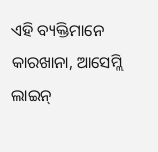ଏହି ବ୍ୟକ୍ତିମାନେ କାରଖାନା, ଆସେମ୍ଲି ଲାଇନ୍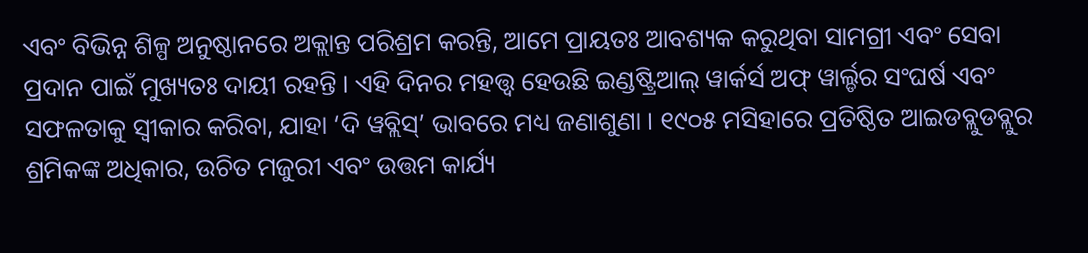ଏବଂ ବିଭିନ୍ନ ଶିଳ୍ପ ଅନୁଷ୍ଠାନରେ ଅକ୍ଲାନ୍ତ ପରିଶ୍ରମ କରନ୍ତି, ଆମେ ପ୍ରାୟତଃ ଆବଶ୍ୟକ କରୁଥିବା ସାମଗ୍ରୀ ଏବଂ ସେବା ପ୍ରଦାନ ପାଇଁ ମୁଖ୍ୟତଃ ଦାୟୀ ରହନ୍ତି । ଏହି ଦିନର ମହତ୍ତ୍ଵ ହେଉଛି ଇଣ୍ଡଷ୍ଟ୍ରିଆଲ୍ ୱାର୍କର୍ସ ଅଫ୍ ୱାର୍ଲ୍ଡର ସଂଘର୍ଷ ଏବଂ ସଫଳତାକୁ ସ୍ୱୀକାର କରିବା, ଯାହା ‘ଦି ୱବ୍ଲିସ୍’ ଭାବରେ ମଧ୍ୟ ଜଣାଶୁଣା । ୧୯୦୫ ମସିହାରେ ପ୍ରତିଷ୍ଠିତ ଆଇଡବ୍ଲୁଡବ୍ଲୁର ଶ୍ରମିକଙ୍କ ଅଧିକାର, ଉଚିତ ମଜୁରୀ ଏବଂ ଉତ୍ତମ କାର୍ଯ୍ୟ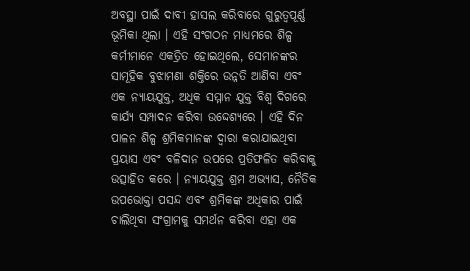ଅବସ୍ଥା ପାଇଁ ଦାବୀ ହାସଲ କରିବାରେ ଗୁରୁତ୍ୱପୂର୍ଣ୍ଣ ଭୂମିକା ଥିଲା । ଏହି ସଂଗଠନ ମାଧ୍ୟମରେ ଶିଳ୍ପ କର୍ମୀମାନେ ଏକତ୍ରିତ ହୋଇଥିଲେ, ସେମାନଙ୍କର ସାମୂହିକ ବୁଝାମଣା ଶକ୍ତିରେ ଉନ୍ନତି ଆଣିବା ଏବଂ ଏକ ନ୍ୟାୟଯୁକ୍ତ, ଅଧିକ ସମ୍ମାନ ଯୁକ୍ତ ବିଶ୍ୱ ଦିଗରେ କାର୍ଯ୍ୟ ସମ୍ପାଦନ କରିବା ଉଦ୍ଦେଶ୍ୟରେ । ଏହି ଦିନ ପାଳନ ଶିଳ୍ପ ଶ୍ରମିକମାନଙ୍କ ଦ୍ୱାରା କରାଯାଇଥିବା ପ୍ରୟାସ ଏବଂ ବଳିଦାନ ଉପରେ ପ୍ରତିଫଳିତ କରିବାକୁ ଉତ୍ସାହିତ କରେ । ନ୍ୟାୟଯୁକ୍ତ ଶ୍ରମ ଅଭ୍ୟାସ, ନୈତିକ ଉପଭୋକ୍ତା ପସନ୍ଦ ଏବଂ ଶ୍ରମିକଙ୍କ ଅଧିକାର ପାଇଁ ଚାଲିଥିବା ସଂଗ୍ରାମକୁ ସମର୍ଥନ କରିବା ଏହା ଏକ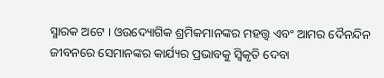ସ୍ମାରକ ଅଟେ । ଓଉଦ୍ୟୋଗିକ ଶ୍ରମିକମାନଙ୍କର ମହତ୍ତ୍ୱ ଏବଂ ଆମର ଦୈନନ୍ଦିନ ଜୀବନରେ ସେମାନଙ୍କର କାର୍ଯ୍ୟର ପ୍ରଭାବକୁ ସ୍ଵିକୃତି ଦେବା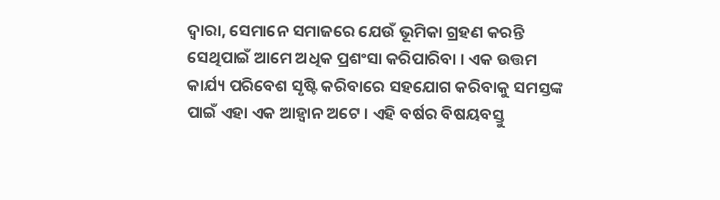ଦ୍ୱାରା, ସେମାନେ ସମାଜରେ ଯେଉଁ ଭୂମିକା ଗ୍ରହଣ କରନ୍ତି ସେଥିପାଇଁ ଆମେ ଅଧିକ ପ୍ରଶଂସା କରିପାରିବା । ଏକ ଉତ୍ତମ କାର୍ଯ୍ୟ ପରିବେଶ ସୃଷ୍ଟି କରିବାରେ ସହଯୋଗ କରିବାକୁ ସମସ୍ତଙ୍କ ପାଇଁ ଏହା ଏକ ଆହ୍ଵାନ ଅଟେ । ଏହି ବର୍ଷର ବିଷୟବସ୍ତୁ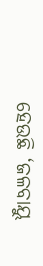ହେଉଛି ‘ଜଳବାୟୁ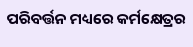ପରିବର୍ତ୍ତନ ମଧ୍ୟରେ କର୍ମକ୍ଷେତ୍ରର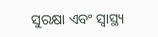ସୁରକ୍ଷା ଏବଂ ସ୍ୱାସ୍ଥ୍ୟ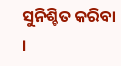ସୁନିଶ୍ଚିତ କରିବା ।